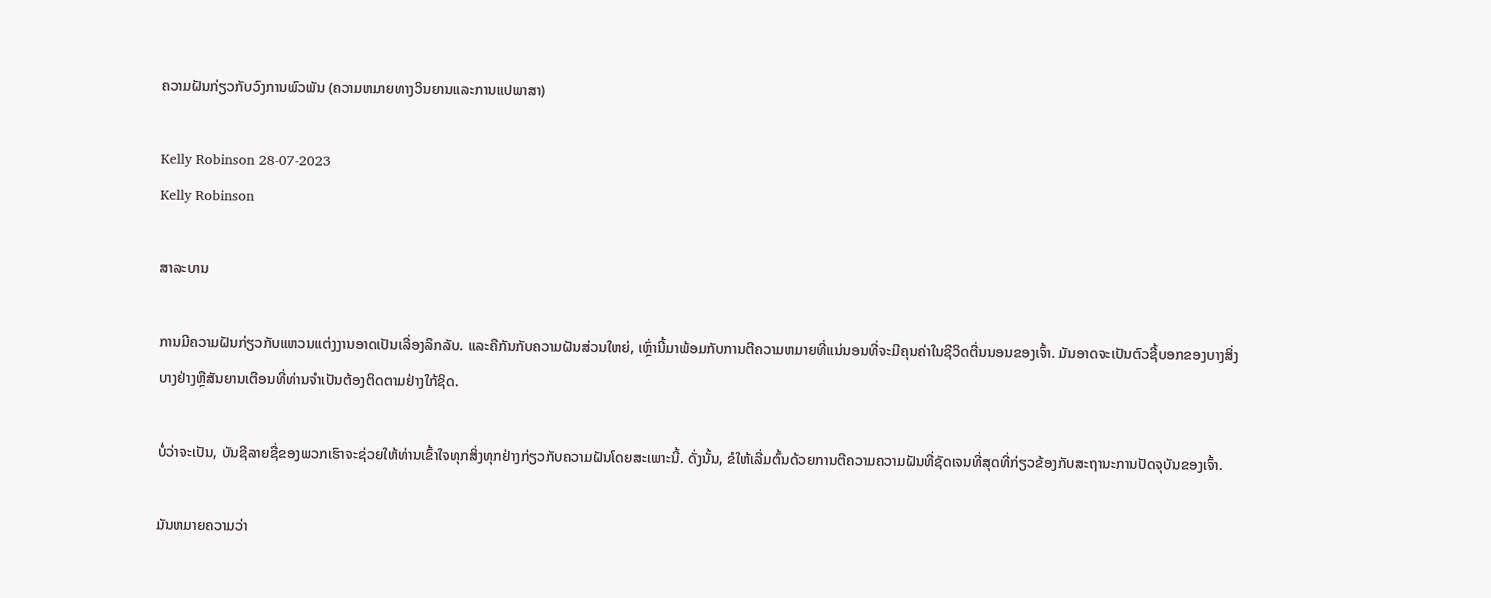ຄວາມຝັນກ່ຽວກັບວົງການພົວພັນ (ຄວາມຫມາຍທາງວິນຍານແລະການແປພາສາ)

Kelly Robinson 28-07-2023
Kelly Robinson

ສາລະບານ

ການມີຄວາມຝັນກ່ຽວກັບແຫວນແຕ່ງງານອາດເປັນເລື່ອງລຶກລັບ. ແລະຄືກັນກັບຄວາມຝັນສ່ວນໃຫຍ່, ເຫຼົ່ານີ້ມາພ້ອມກັບການຕີຄວາມຫມາຍທີ່ແນ່ນອນທີ່ຈະມີຄຸນຄ່າໃນຊີວິດຕື່ນນອນຂອງເຈົ້າ. ມັນອາດຈະເປັນຕົວຊີ້ບອກຂອງບາງສິ່ງບາງຢ່າງຫຼືສັນຍານເຕືອນທີ່ທ່ານຈໍາເປັນຕ້ອງຕິດຕາມຢ່າງໃກ້ຊິດ.

ບໍ່ວ່າຈະເປັນ, ບັນຊີລາຍຊື່ຂອງພວກເຮົາຈະຊ່ວຍໃຫ້ທ່ານເຂົ້າໃຈທຸກສິ່ງທຸກຢ່າງກ່ຽວກັບຄວາມຝັນໂດຍສະເພາະນີ້. ດັ່ງນັ້ນ, ຂໍໃຫ້ເລີ່ມຕົ້ນດ້ວຍການຕີຄວາມຄວາມຝັນທີ່ຊັດເຈນທີ່ສຸດທີ່ກ່ຽວຂ້ອງກັບສະຖານະການປັດຈຸບັນຂອງເຈົ້າ.

ມັນຫມາຍຄວາມວ່າ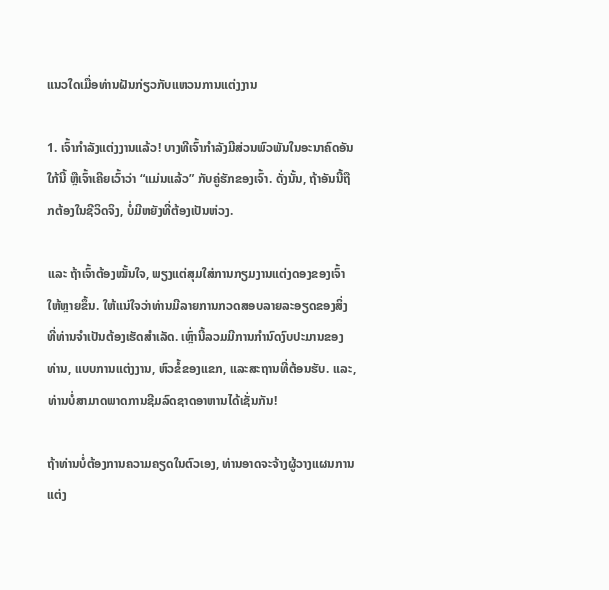ແນວໃດເມື່ອທ່ານຝັນກ່ຽວກັບແຫວນການແຕ່ງງານ

1. ເຈົ້າກຳລັງແຕ່ງງານແລ້ວ! ບາງທີເຈົ້າກຳລັງມີສ່ວນພົວພັນໃນອະນາຄົດອັນໃກ້ນີ້ ຫຼືເຈົ້າເຄີຍເວົ້າວ່າ “ແມ່ນແລ້ວ” ກັບຄູ່ຮັກຂອງເຈົ້າ. ດັ່ງນັ້ນ, ຖ້າອັນນີ້ຖືກຕ້ອງໃນຊີວິດຈິງ, ບໍ່ມີຫຍັງທີ່ຕ້ອງເປັນຫ່ວງ.

ແລະ ຖ້າເຈົ້າຕ້ອງໝັ້ນໃຈ, ພຽງແຕ່ສຸມໃສ່ການກຽມງານແຕ່ງດອງຂອງເຈົ້າໃຫ້ຫຼາຍຂຶ້ນ. ໃຫ້ແນ່ໃຈວ່າທ່ານມີລາຍການກວດສອບລາຍລະອຽດຂອງສິ່ງທີ່ທ່ານຈໍາເປັນຕ້ອງເຮັດສໍາເລັດ. ເຫຼົ່ານີ້ລວມມີການກໍານົດງົບປະມານຂອງທ່ານ, ແບບການແຕ່ງງານ, ຫົວຂໍ້ຂອງແຂກ, ແລະສະຖານທີ່ຕ້ອນຮັບ. ແລະ, ທ່ານບໍ່ສາມາດພາດການຊີມລົດຊາດອາຫານໄດ້ເຊັ່ນກັນ!

ຖ້າທ່ານບໍ່ຕ້ອງການຄວາມຄຽດໃນຕົວເອງ, ທ່ານອາດຈະຈ້າງຜູ້ວາງແຜນການແຕ່ງ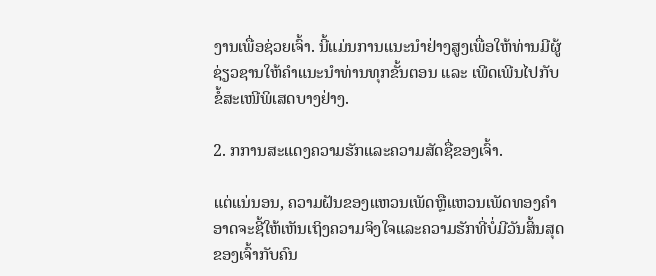ງານເພື່ອຊ່ວຍເຈົ້າ. ນີ້ແມ່ນການແນະນຳຢ່າງສູງເພື່ອໃຫ້ທ່ານມີຜູ້ຊ່ຽວຊານໃຫ້ຄຳແນະນຳທ່ານທຸກຂັ້ນຕອນ ແລະ ເພີດເພີນໄປກັບຂໍ້ສະເໜີພິເສດບາງຢ່າງ.

2. ກການສະແດງຄວາມຮັກແລະຄວາມສັດຊື່ຂອງເຈົ້າ.

ແຕ່ແນ່ນອນ, ຄວາມຝັນຂອງແຫວນເພັດຫຼືແຫວນເພັດທອງຄໍາອາດຈະຊີ້ໃຫ້ເຫັນເຖິງຄວາມຈິງໃຈແລະຄວາມຮັກທີ່ບໍ່ມີວັນສິ້ນສຸດຂອງເຈົ້າກັບຄົນ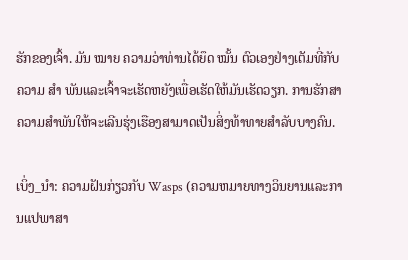ຮັກຂອງເຈົ້າ. ມັນ ໝາຍ ຄວາມວ່າທ່ານໄດ້ຍຶດ ໝັ້ນ ຕົວເອງຢ່າງເຕັມທີ່ກັບຄວາມ ສຳ ພັນແລະເຈົ້າຈະເຮັດຫຍັງເພື່ອເຮັດໃຫ້ມັນເຮັດວຽກ. ການຮັກສາຄວາມສຳພັນໃຫ້ຈະເລີນຮຸ່ງເຮືອງສາມາດເປັນສິ່ງທ້າທາຍສຳລັບບາງຄົນ.

ເບິ່ງ_ນຳ: ຄວາມຝັນກ່ຽວກັບ Wasps (ຄວາມຫມາຍທາງວິນຍານແລະການແປພາສາ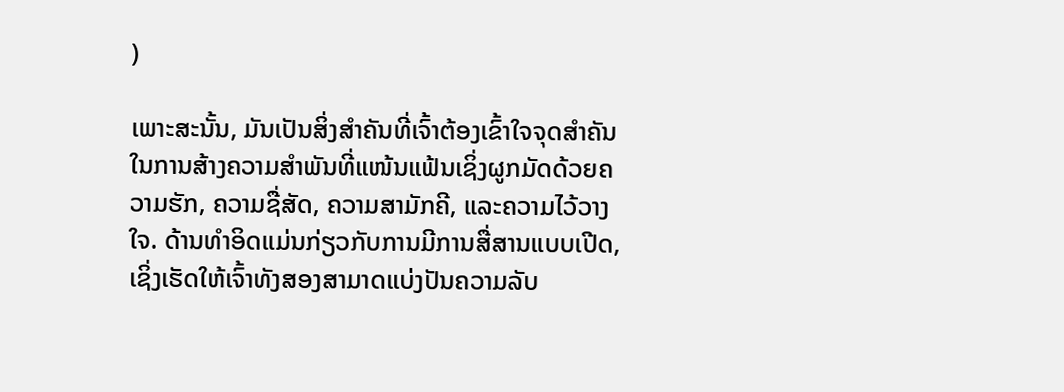)

ເພາະສະນັ້ນ, ມັນເປັນສິ່ງສຳຄັນທີ່ເຈົ້າຕ້ອງເຂົ້າໃຈຈຸດສຳຄັນໃນການສ້າງຄວາມສຳພັນທີ່ແໜ້ນແຟ້ນເຊິ່ງຜູກມັດດ້ວຍຄວາມຮັກ, ຄວາມຊື່ສັດ, ຄວາມສາມັກຄີ, ແລະຄວາມໄວ້ວາງໃຈ. ດ້ານທຳອິດແມ່ນກ່ຽວກັບການມີການສື່ສານແບບເປີດ, ເຊິ່ງເຮັດໃຫ້ເຈົ້າທັງສອງສາມາດແບ່ງປັນຄວາມລັບ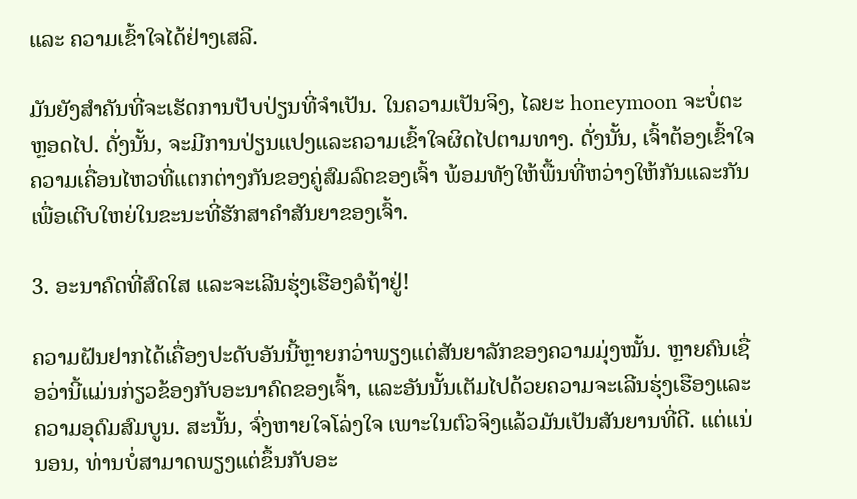ແລະ ຄວາມເຂົ້າໃຈໄດ້ຢ່າງເສລີ.

ມັນຍັງສຳຄັນທີ່ຈະເຮັດການປັບປ່ຽນທີ່ຈຳເປັນ. ໃນຄວາມເປັນຈິງ, ໄລຍະ honeymoon ຈະບໍ່ຕະຫຼອດໄປ. ດັ່ງນັ້ນ, ຈະມີການປ່ຽນແປງແລະຄວາມເຂົ້າໃຈຜິດໄປຕາມທາງ. ດັ່ງນັ້ນ, ເຈົ້າຕ້ອງເຂົ້າໃຈຄວາມເຄື່ອນໄຫວທີ່ແຕກຕ່າງກັນຂອງຄູ່ສົມລົດຂອງເຈົ້າ ພ້ອມທັງໃຫ້ພື້ນທີ່ຫວ່າງໃຫ້ກັນແລະກັນເພື່ອເຕີບໃຫຍ່ໃນຂະນະທີ່ຮັກສາຄຳສັນຍາຂອງເຈົ້າ.

3. ອະນາຄົດທີ່ສົດໃສ ແລະຈະເລີນຮຸ່ງເຮືອງລໍຖ້າຢູ່!

ຄວາມຝັນຢາກໄດ້ເຄື່ອງປະດັບອັນນີ້ຫຼາຍກວ່າພຽງແຕ່ສັນຍາລັກຂອງຄວາມມຸ່ງໝັ້ນ. ຫຼາຍຄົນເຊື່ອວ່ານີ້ແມ່ນກ່ຽວຂ້ອງກັບອະນາຄົດຂອງເຈົ້າ, ແລະອັນນັ້ນເຕັມໄປດ້ວຍຄວາມຈະເລີນຮຸ່ງເຮືອງແລະຄວາມອຸດົມສົມບູນ. ສະນັ້ນ, ຈົ່ງຫາຍໃຈໂລ່ງໃຈ ເພາະໃນຕົວຈິງແລ້ວມັນເປັນສັນຍານທີ່ດີ. ແຕ່ແນ່ນອນ, ທ່ານບໍ່ສາມາດພຽງແຕ່ຂຶ້ນກັບອະ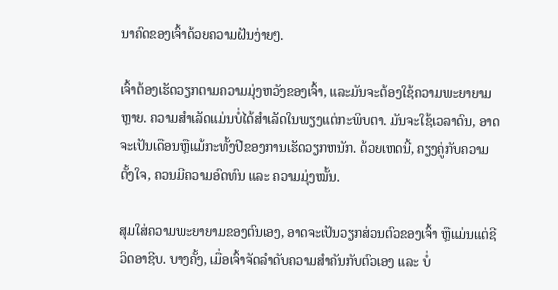ນາຄົດຂອງເຈົ້າດ້ວຍຄວາມຝັນງ່າຍໆ.

ເຈົ້າຕ້ອງເຮັດວຽກຕາມຄວາມມຸ່ງຫວັງຂອງເຈົ້າ, ແລະມັນຈະຕ້ອງໃຊ້ຄວາມພະຍາຍາມຫຼາຍ. ຄວາມສໍາເລັດແມ່ນບໍ່ໄດ້ສໍາເລັດໃນພຽງແຕ່ກະພິບຕາ. ມັນຈະໃຊ້ເວລາດົນ, ອາດຈະເປັນເດືອນຫຼືແມ້ກະທັ້ງປີຂອງການເຮັດວຽກຫນັກ. ດ້ວຍເຫດນີ້, ຄຽງຄູ່ກັບຄວາມຕັ້ງໃຈ, ຄວນມີຄວາມອົດທົນ ແລະ ຄວາມມຸ່ງໝັ້ນ.

ສຸມໃສ່ຄວາມພະຍາຍາມຂອງຕົນເອງ, ອາດຈະເປັນວຽກສ່ວນຕົວຂອງເຈົ້າ ຫຼືແມ່ນແຕ່ຊີວິດອາຊີບ. ບາງຄັ້ງ, ເມື່ອເຈົ້າຈັດລຳດັບຄວາມສຳຄັນກັບຕົວເອງ ແລະ ບໍ່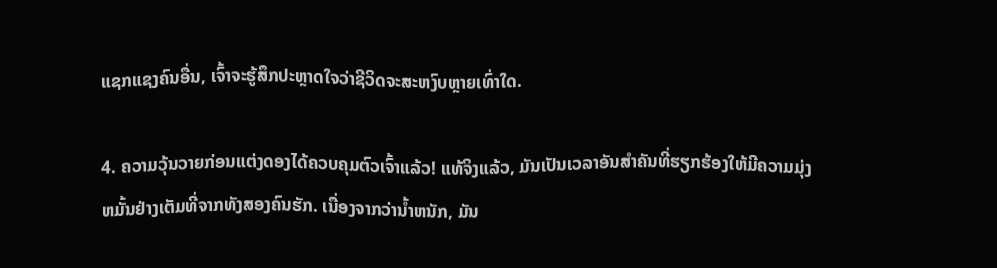ແຊກແຊງຄົນອື່ນ, ເຈົ້າຈະຮູ້ສຶກປະຫຼາດໃຈວ່າຊີວິດຈະສະຫງົບຫຼາຍເທົ່າໃດ.

4. ຄວາມວຸ້ນວາຍກ່ອນແຕ່ງດອງໄດ້ຄວບຄຸມຕົວເຈົ້າແລ້ວ! ແທ້ຈິງແລ້ວ, ມັນເປັນເວລາອັນສໍາຄັນທີ່ຮຽກຮ້ອງໃຫ້ມີຄວາມມຸ່ງຫມັ້ນຢ່າງເຕັມທີ່ຈາກທັງສອງຄົນຮັກ. ເນື່ອງຈາກວ່ານ້ຳຫນັກ, ມັນ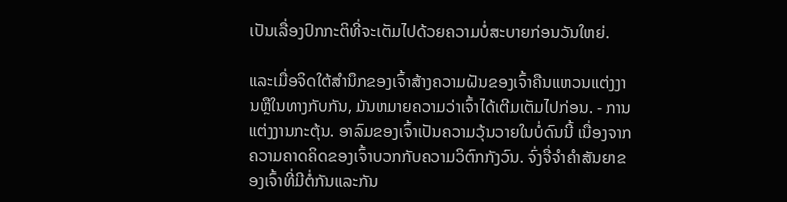ເປັນເລື່ອງປົກກະຕິທີ່ຈະເຕັມໄປດ້ວຍຄວາມບໍ່ສະບາຍກ່ອນວັນໃຫຍ່.

ແລະເມື່ອຈິດໃຕ້ສໍານຶກຂອງເຈົ້າສ້າງຄວາມຝັນຂອງເຈົ້າຄືນແຫວນແຕ່ງງານຫຼືໃນທາງກັບກັນ, ມັນຫມາຍຄວາມວ່າເຈົ້າໄດ້ເຕີມເຕັມໄປກ່ອນ. - ການແຕ່ງງານກະຕຸ້ນ. ອາລົມຂອງເຈົ້າເປັນຄວາມວຸ້ນວາຍໃນບໍ່ດົນນີ້ ເນື່ອງຈາກຄວາມຄາດຄິດຂອງເຈົ້າບວກກັບຄວາມວິຕົກກັງວົນ. ຈົ່ງຈື່ຈໍາຄໍາສັນຍາຂອງເຈົ້າທີ່ມີຕໍ່ກັນແລະກັນ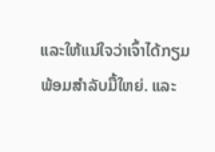ແລະໃຫ້ແນ່ໃຈວ່າເຈົ້າໄດ້ກຽມພ້ອມສໍາລັບມື້ໃຫຍ່. ແລະ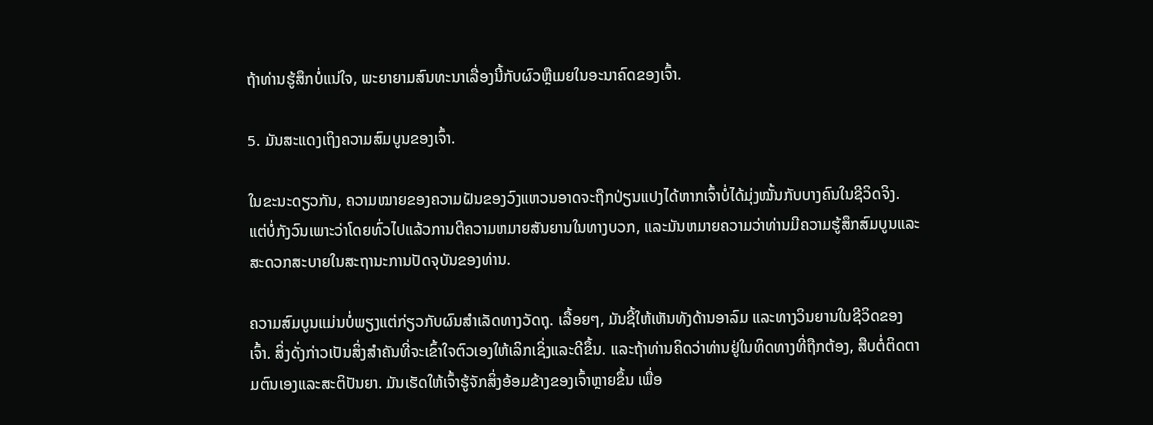ຖ້າທ່ານຮູ້ສຶກບໍ່ແນ່ໃຈ, ພະຍາຍາມສົນທະນາເລື່ອງນີ້ກັບຜົວຫຼືເມຍໃນອະນາຄົດຂອງເຈົ້າ.

5. ມັນສະແດງເຖິງຄວາມສົມບູນຂອງເຈົ້າ.

ໃນຂະນະດຽວກັນ, ຄວາມໝາຍຂອງຄວາມຝັນຂອງວົງແຫວນອາດຈະຖືກປ່ຽນແປງໄດ້ຫາກເຈົ້າບໍ່ໄດ້ມຸ່ງໝັ້ນກັບບາງຄົນໃນຊີວິດຈິງ. ແຕ່ບໍ່ກັງວົນເພາະວ່າໂດຍທົ່ວໄປແລ້ວການຕີຄວາມຫມາຍສັນຍານໃນທາງບວກ, ແລະມັນຫມາຍຄວາມວ່າທ່ານມີຄວາມຮູ້ສຶກສົມບູນແລະສະດວກສະບາຍໃນສະຖານະການປັດຈຸບັນຂອງທ່ານ.

ຄວາມສົມບູນແມ່ນບໍ່ພຽງແຕ່ກ່ຽວກັບຜົນສໍາເລັດທາງວັດຖຸ. ເລື້ອຍໆ, ມັນຊີ້ໃຫ້ເຫັນທັງດ້ານອາລົມ ແລະທາງວິນຍານໃນຊີວິດຂອງເຈົ້າ. ສິ່ງດັ່ງກ່າວເປັນສິ່ງສຳຄັນທີ່ຈະເຂົ້າໃຈຕົວເອງໃຫ້ເລິກເຊິ່ງແລະດີຂຶ້ນ. ແລະຖ້າທ່ານຄິດວ່າທ່ານຢູ່ໃນທິດທາງທີ່ຖືກຕ້ອງ, ສືບຕໍ່ຕິດຕາມຕົນເອງແລະສະຕິປັນຍາ. ມັນເຮັດໃຫ້ເຈົ້າຮູ້ຈັກສິ່ງອ້ອມຂ້າງຂອງເຈົ້າຫຼາຍຂຶ້ນ ເພື່ອ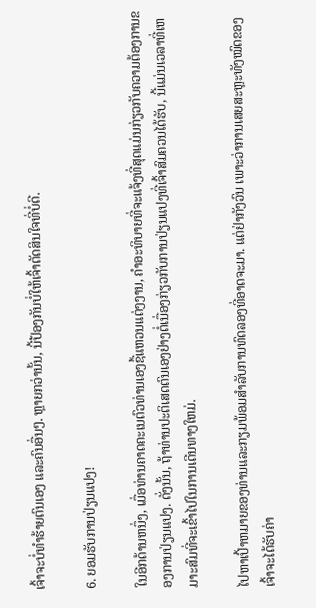ເຈົ້າຈະບໍ່ທຳຮ້າຍຕົນເອງ ແລະຄົນອື່ນໆ. ຫຼາຍກວ່ານັ້ນ, ນີ້ປ້ອງກັນບໍ່ໃຫ້ເຈົ້າຕັດສິນໃຈທີ່ບໍ່ດີ.

6. ຍອມຮັບການປ່ຽນແປງ!

ໃນອີກດ້ານຫນຶ່ງ, ເມື່ອທ່ານຄາດຄະເນຕົວທ່ານເອງຊື້ແຫວນແຕ່ງງານ, ຄໍາອະທິບາຍທີ່ຈະແຈ້ງທີ່ສຸດແມ່ນກ່ຽວກັບຄວາມຕ້ອງການຂອງການປ່ຽນແປງ. ດັ່ງນັ້ນ, ຖ້າທ່ານປະຕິເສດຕົນເອງຢ່າງຕໍ່ເນື່ອງກ່ຽວກັບການປ່ຽນແປງທີ່ເຈົ້າສົມຄວນໄດ້ຮັບ, ນີ້ແມ່ນເວລາທີ່ເຫມາະສົມທີ່ຈະເຂົ້າໄປໃນການເດີນທາງໃຫມ່.

ໄປຫາເປົ້າຫມາຍຂອງທ່ານແລະກຽມພ້ອມສໍາລັບການທົດລອງທີ່ອາດຈະມາ. ແຕ່ຢ່າກັງວົນ ເພາະວ່າການເສຍສະຫຼະທັງໝົດຂອງເຈົ້າຈະໄດ້ຮັບຄ່າ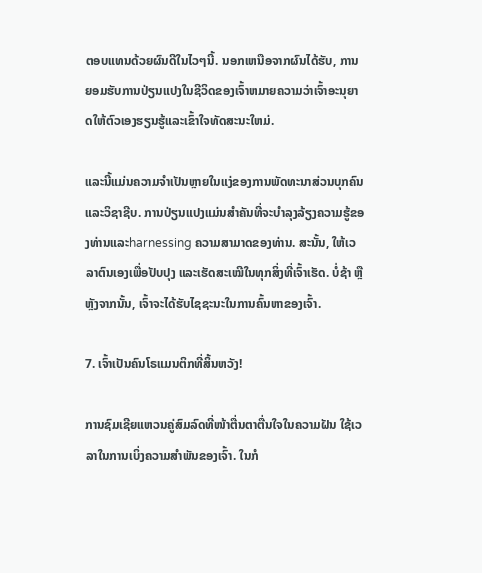ຕອບແທນດ້ວຍຜົນດີໃນໄວໆນີ້. ນອກເຫນືອຈາກຜົນໄດ້ຮັບ, ການຍອມຮັບການປ່ຽນແປງໃນຊີວິດຂອງເຈົ້າຫມາຍຄວາມວ່າເຈົ້າອະນຸຍາດໃຫ້ຕົວເອງຮຽນຮູ້ແລະເຂົ້າໃຈທັດສະນະໃຫມ່.

ແລະນີ້ແມ່ນຄວາມຈໍາເປັນຫຼາຍໃນແງ່ຂອງການພັດທະນາສ່ວນບຸກຄົນແລະວິຊາຊີບ. ການປ່ຽນແປງແມ່ນສໍາຄັນທີ່ຈະບໍາລຸງລ້ຽງຄວາມຮູ້ຂອງທ່ານແລະharnessing ຄວາມສາມາດຂອງທ່ານ. ສະນັ້ນ, ໃຫ້ເວລາຕົນເອງເພື່ອປັບປຸງ ແລະເຮັດສະເໝີໃນທຸກສິ່ງທີ່ເຈົ້າເຮັດ. ບໍ່ຊ້າ ຫຼືຫຼັງຈາກນັ້ນ, ເຈົ້າຈະໄດ້ຮັບໄຊຊະນະໃນການຄົ້ນຫາຂອງເຈົ້າ.

7. ເຈົ້າເປັນຄົນໂຣແມນຕິກທີ່ສິ້ນຫວັງ!

ການຊົມເຊີຍແຫວນຄູ່ສົມລົດທີ່ໜ້າຕື່ນຕາຕື່ນໃຈໃນຄວາມຝັນ ໃຊ້ເວລາໃນການເບິ່ງຄວາມສຳພັນຂອງເຈົ້າ. ໃນກໍ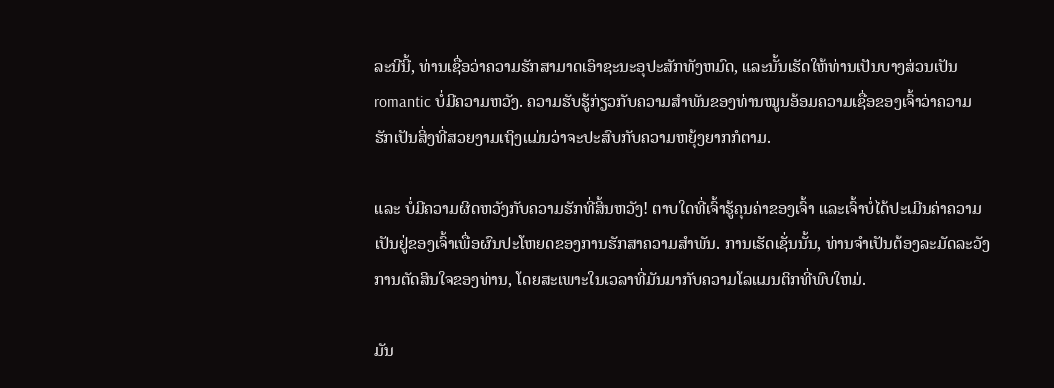ລະນີນີ້, ທ່ານເຊື່ອວ່າຄວາມຮັກສາມາດເອົາຊະນະອຸປະສັກທັງຫມົດ, ແລະນັ້ນເຮັດໃຫ້ທ່ານເປັນບາງສ່ວນເປັນ romantic ບໍ່ມີຄວາມຫວັງ. ຄວາມຮັບຮູ້ກ່ຽວກັບຄວາມສຳພັນຂອງທ່ານໝູນອ້ອມຄວາມເຊື່ອຂອງເຈົ້າວ່າຄວາມຮັກເປັນສິ່ງທີ່ສວຍງາມເຖິງແມ່ນວ່າຈະປະສົບກັບຄວາມຫຍຸ້ງຍາກກໍຕາມ.

ແລະ ບໍ່ມີຄວາມຜິດຫວັງກັບຄວາມຮັກທີ່ສິ້ນຫວັງ! ຕາບໃດທີ່ເຈົ້າຮູ້ຄຸນຄ່າຂອງເຈົ້າ ແລະເຈົ້າບໍ່ໄດ້ປະເມີນຄ່າຄວາມເປັນຢູ່ຂອງເຈົ້າເພື່ອຜົນປະໂຫຍດຂອງການຮັກສາຄວາມສໍາພັນ. ການເຮັດເຊັ່ນນັ້ນ, ທ່ານຈໍາເປັນຕ້ອງລະມັດລະວັງການຕັດສິນໃຈຂອງທ່ານ, ໂດຍສະເພາະໃນເວລາທີ່ມັນມາກັບຄວາມໂລແມນຕິກທີ່ພົບໃຫມ່.

ມັນ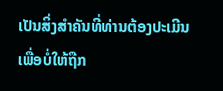ເປັນສິ່ງສໍາຄັນທີ່ທ່ານຕ້ອງປະເມີນເພື່ອບໍ່ໃຫ້ຖືກ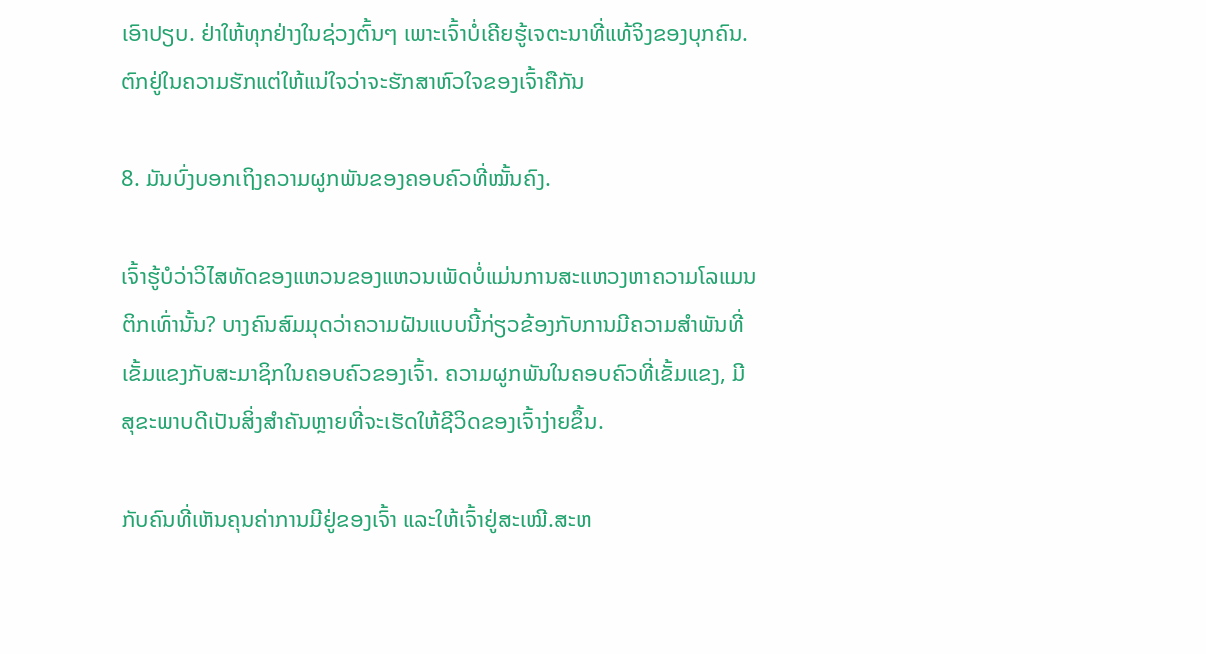ເອົາປຽບ. ຢ່າໃຫ້ທຸກຢ່າງໃນຊ່ວງຕົ້ນໆ ເພາະເຈົ້າບໍ່ເຄີຍຮູ້ເຈຕະນາທີ່ແທ້ຈິງຂອງບຸກຄົນ. ຕົກຢູ່ໃນຄວາມຮັກແຕ່ໃຫ້ແນ່ໃຈວ່າຈະຮັກສາຫົວໃຈຂອງເຈົ້າຄືກັນ

8. ມັນບົ່ງບອກເຖິງຄວາມຜູກພັນຂອງຄອບຄົວທີ່ໝັ້ນຄົງ.

ເຈົ້າຮູ້ບໍວ່າວິໄສທັດຂອງແຫວນຂອງແຫວນເພັດບໍ່ແມ່ນການສະແຫວງຫາຄວາມໂລແມນຕິກເທົ່ານັ້ນ? ບາງຄົນສົມມຸດວ່າຄວາມຝັນແບບນີ້ກ່ຽວຂ້ອງກັບການມີຄວາມສໍາພັນທີ່ເຂັ້ມແຂງກັບສະມາຊິກໃນຄອບຄົວຂອງເຈົ້າ. ຄວາມຜູກພັນໃນຄອບຄົວທີ່ເຂັ້ມແຂງ, ມີສຸຂະພາບດີເປັນສິ່ງສຳຄັນຫຼາຍທີ່ຈະເຮັດໃຫ້ຊີວິດຂອງເຈົ້າງ່າຍຂຶ້ນ.

ກັບຄົນທີ່ເຫັນຄຸນຄ່າການມີຢູ່ຂອງເຈົ້າ ແລະໃຫ້ເຈົ້າຢູ່ສະເໝີ.ສະຫ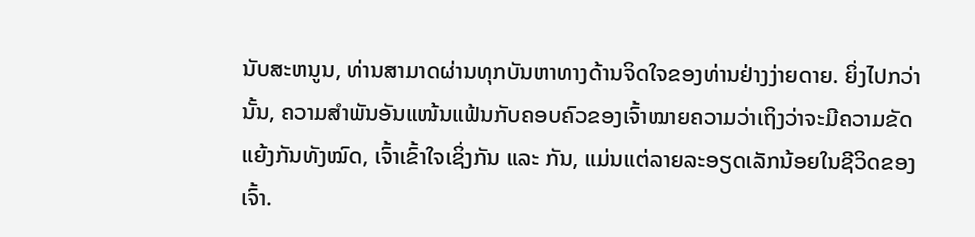ນັບສະຫນູນ, ທ່ານສາມາດຜ່ານທຸກບັນຫາທາງດ້ານຈິດໃຈຂອງທ່ານຢ່າງງ່າຍດາຍ. ຍິ່ງໄປກວ່ານັ້ນ, ຄວາມສຳພັນອັນແໜ້ນແຟ້ນກັບຄອບຄົວຂອງເຈົ້າໝາຍຄວາມວ່າເຖິງວ່າຈະມີຄວາມຂັດແຍ້ງກັນທັງໝົດ, ເຈົ້າເຂົ້າໃຈເຊິ່ງກັນ ແລະ ກັນ, ແມ່ນແຕ່ລາຍລະອຽດເລັກນ້ອຍໃນຊີວິດຂອງເຈົ້າ.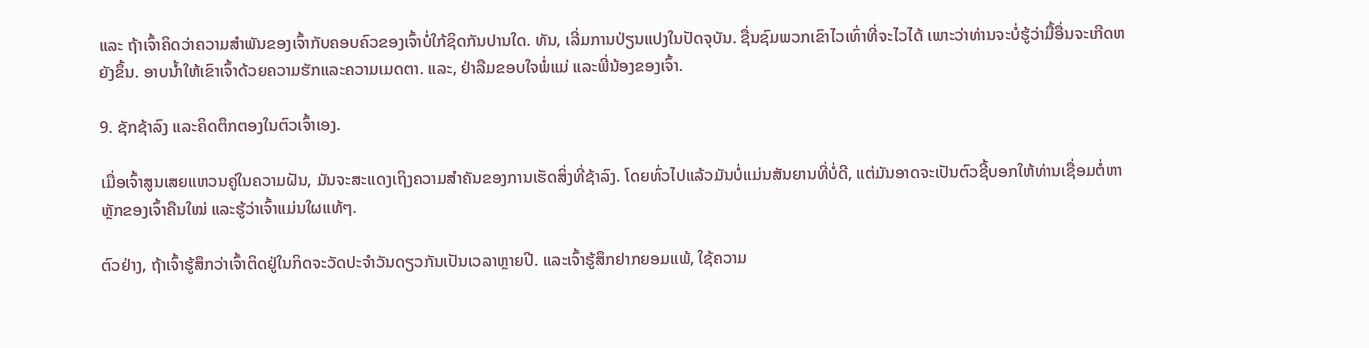ແລະ ຖ້າເຈົ້າຄິດວ່າຄວາມສຳພັນຂອງເຈົ້າກັບຄອບຄົວຂອງເຈົ້າບໍ່ໃກ້ຊິດກັນປານໃດ. ທັນ, ເລີ່ມການປ່ຽນແປງໃນປັດຈຸບັນ. ຊື່ນຊົມພວກເຂົາໄວເທົ່າທີ່ຈະໄວໄດ້ ເພາະວ່າທ່ານຈະບໍ່ຮູ້ວ່າມື້ອື່ນຈະເກີດຫຍັງຂຶ້ນ. ອາບນໍ້າໃຫ້ເຂົາເຈົ້າດ້ວຍຄວາມຮັກແລະຄວາມເມດຕາ. ແລະ, ຢ່າລືມຂອບໃຈພໍ່ແມ່ ແລະພີ່ນ້ອງຂອງເຈົ້າ.

9. ຊັກຊ້າລົງ ແລະຄິດຕຶກຕອງໃນຕົວເຈົ້າເອງ.

ເມື່ອເຈົ້າສູນເສຍແຫວນຄູ່ໃນຄວາມຝັນ, ມັນຈະສະແດງເຖິງຄວາມສຳຄັນຂອງການເຮັດສິ່ງທີ່ຊ້າລົງ. ໂດຍທົ່ວໄປແລ້ວມັນບໍ່ແມ່ນສັນຍານທີ່ບໍ່ດີ, ແຕ່ມັນອາດຈະເປັນຕົວຊີ້ບອກໃຫ້ທ່ານເຊື່ອມຕໍ່ຫາຫຼັກຂອງເຈົ້າຄືນໃໝ່ ແລະຮູ້ວ່າເຈົ້າແມ່ນໃຜແທ້ໆ.

ຕົວຢ່າງ, ຖ້າເຈົ້າຮູ້ສຶກວ່າເຈົ້າຕິດຢູ່ໃນກິດຈະວັດປະຈຳວັນດຽວກັນເປັນເວລາຫຼາຍປີ. ແລະເຈົ້າຮູ້ສຶກຢາກຍອມແພ້, ໃຊ້ຄວາມ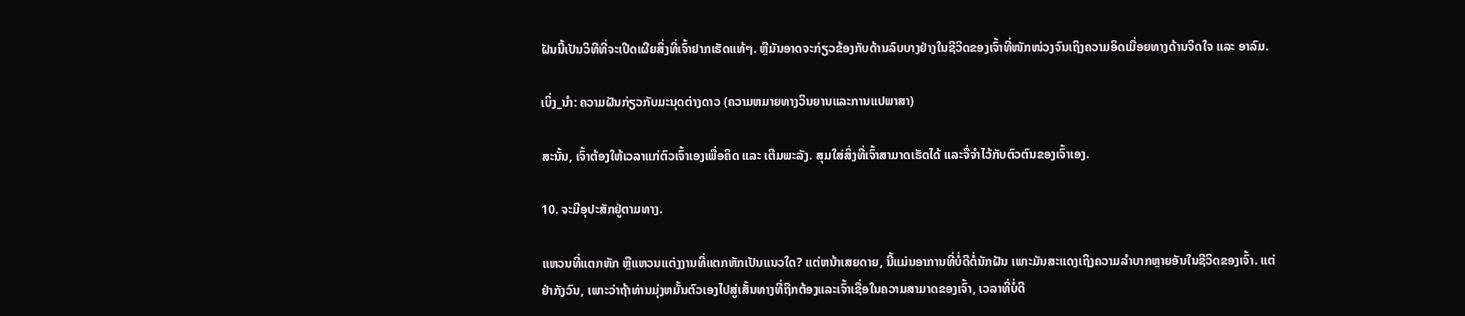ຝັນນີ້ເປັນວິທີທີ່ຈະເປີດເຜີຍສິ່ງທີ່ເຈົ້າຢາກເຮັດແທ້ໆ. ຫຼືມັນອາດຈະກ່ຽວຂ້ອງກັບດ້ານລົບບາງຢ່າງໃນຊີວິດຂອງເຈົ້າທີ່ໜັກໜ່ວງຈົນເຖິງຄວາມອິດເມື່ອຍທາງດ້ານຈິດໃຈ ແລະ ອາລົມ.

ເບິ່ງ_ນຳ: ຄວາມຝັນກ່ຽວກັບມະນຸດຕ່າງດາວ (ຄວາມຫມາຍທາງວິນຍານແລະການແປພາສາ)

ສະນັ້ນ, ເຈົ້າຕ້ອງໃຫ້ເວລາແກ່ຕົວເຈົ້າເອງເພື່ອຄິດ ແລະ ເຕີມພະລັງ. ສຸມໃສ່ສິ່ງທີ່ເຈົ້າສາມາດເຮັດໄດ້ ແລະຈື່ຈໍາໄວ້ກັບຕົວຕົນຂອງເຈົ້າເອງ.

10. ຈະມີອຸປະສັກຢູ່ຕາມທາງ.

ແຫວນທີ່ແຕກຫັກ ຫຼືແຫວນແຕ່ງງານທີ່ແຕກຫັກເປັນແນວໃດ? ແຕ່ຫນ້າເສຍດາຍ, ນີ້ແມ່ນອາການທີ່ບໍ່ດີຕໍ່ນັກຝັນ ເພາະມັນສະແດງເຖິງຄວາມລຳບາກຫຼາຍອັນໃນຊີວິດຂອງເຈົ້າ. ແຕ່ຢ່າກັງວົນ, ເພາະວ່າຖ້າທ່ານມຸ່ງຫມັ້ນຕົວເອງໄປສູ່ເສັ້ນທາງທີ່ຖືກຕ້ອງແລະເຈົ້າເຊື່ອໃນຄວາມສາມາດຂອງເຈົ້າ, ເວລາທີ່ບໍ່ດີ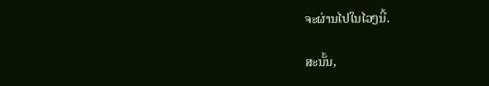ຈະຜ່ານໄປໃນໄວໆນີ້.

ສະນັ້ນ,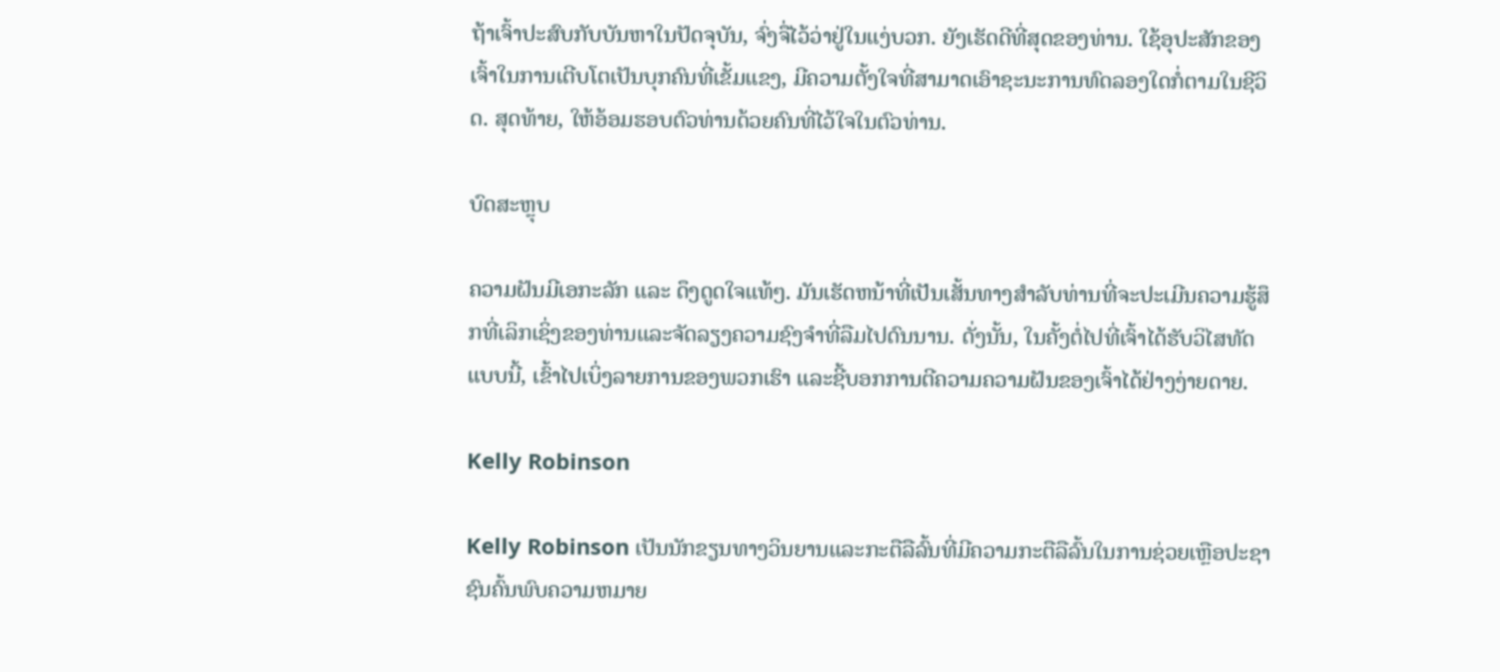ຖ້າເຈົ້າປະສົບກັບບັນຫາໃນປັດຈຸບັນ, ຈົ່ງຈື່ໄວ້ວ່າຢູ່ໃນແງ່ບວກ. ຍັງເຮັດດີທີ່ສຸດຂອງທ່ານ. ໃຊ້ອຸປະສັກຂອງເຈົ້າໃນການເຕີບໂຕເປັນບຸກຄົນທີ່ເຂັ້ມແຂງ, ມີຄວາມຕັ້ງໃຈທີ່ສາມາດເອົາຊະນະການທົດລອງໃດກໍ່ຕາມໃນຊີວິດ. ສຸດທ້າຍ, ໃຫ້ອ້ອມຮອບຕົວທ່ານດ້ວຍຄົນທີ່ໄວ້ໃຈໃນຕົວທ່ານ.

ບົດສະຫຼຸບ

ຄວາມຝັນມີເອກະລັກ ແລະ ດຶງດູດໃຈແທ້ໆ. ມັນເຮັດຫນ້າທີ່ເປັນເສັ້ນທາງສໍາລັບທ່ານທີ່ຈະປະເມີນຄວາມຮູ້ສຶກທີ່ເລິກເຊິ່ງຂອງທ່ານແລະຈັດລຽງຄວາມຊົງຈໍາທີ່ລືມໄປດົນນານ. ດັ່ງນັ້ນ, ໃນຄັ້ງຕໍ່ໄປທີ່ເຈົ້າໄດ້ຮັບວິໄສທັດແບບນີ້, ເຂົ້າໄປເບິ່ງລາຍການຂອງພວກເຮົາ ແລະຊີ້ບອກການຕີຄວາມຄວາມຝັນຂອງເຈົ້າໄດ້ຢ່າງງ່າຍດາຍ.

Kelly Robinson

Kelly Robinson ເປັນນັກຂຽນທາງວິນຍານແລະກະຕືລືລົ້ນທີ່ມີຄວາມກະຕືລືລົ້ນໃນການຊ່ວຍເຫຼືອປະຊາຊົນຄົ້ນພົບຄວາມຫມາຍ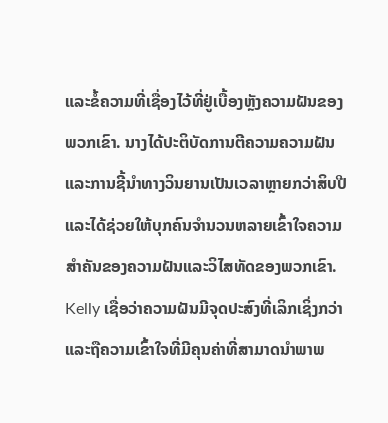ແລະຂໍ້ຄວາມທີ່ເຊື່ອງໄວ້ທີ່ຢູ່ເບື້ອງຫຼັງຄວາມຝັນຂອງພວກເຂົາ. ນາງໄດ້ປະຕິບັດການຕີຄວາມຄວາມຝັນແລະການຊີ້ນໍາທາງວິນຍານເປັນເວລາຫຼາຍກວ່າສິບປີແລະໄດ້ຊ່ວຍໃຫ້ບຸກຄົນຈໍານວນຫລາຍເຂົ້າໃຈຄວາມສໍາຄັນຂອງຄວາມຝັນແລະວິໄສທັດຂອງພວກເຂົາ. Kelly ເຊື່ອວ່າຄວາມຝັນມີຈຸດປະສົງທີ່ເລິກເຊິ່ງກວ່າແລະຖືຄວາມເຂົ້າໃຈທີ່ມີຄຸນຄ່າທີ່ສາມາດນໍາພາພ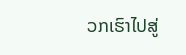ວກເຮົາໄປສູ່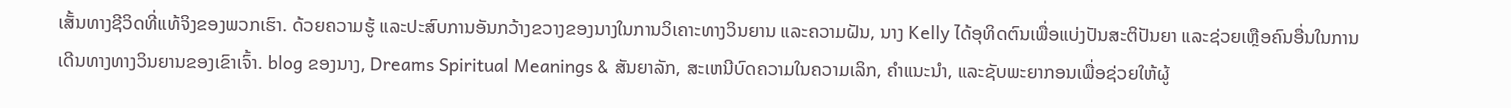ເສັ້ນທາງຊີວິດທີ່ແທ້ຈິງຂອງພວກເຮົາ. ດ້ວຍຄວາມຮູ້ ແລະປະສົບການອັນກວ້າງຂວາງຂອງນາງໃນການວິເຄາະທາງວິນຍານ ແລະຄວາມຝັນ, ນາງ Kelly ໄດ້ອຸທິດຕົນເພື່ອແບ່ງປັນສະຕິປັນຍາ ແລະຊ່ວຍເຫຼືອຄົນອື່ນໃນການເດີນທາງທາງວິນຍານຂອງເຂົາເຈົ້າ. blog ຂອງນາງ, Dreams Spiritual Meanings & ສັນຍາລັກ, ສະເຫນີບົດຄວາມໃນຄວາມເລິກ, ຄໍາແນະນໍາ, ແລະຊັບພະຍາກອນເພື່ອຊ່ວຍໃຫ້ຜູ້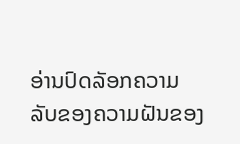ອ່ານປົດລັອກຄວາມລັບຂອງຄວາມຝັນຂອງ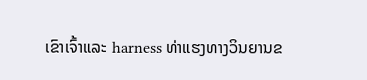ເຂົາເຈົ້າແລະ harness ທ່າແຮງທາງວິນຍານຂ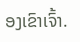ອງເຂົາເຈົ້າ.